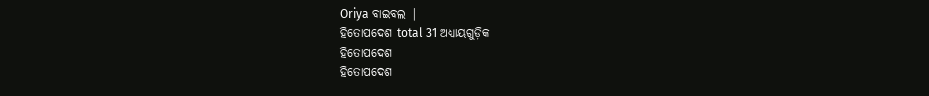Oriya ବାଇବଲ |
ହିତୋପଦେଶ total 31 ଅଧ୍ୟାୟଗୁଡ଼ିକ
ହିତୋପଦେଶ
ହିତୋପଦେଶ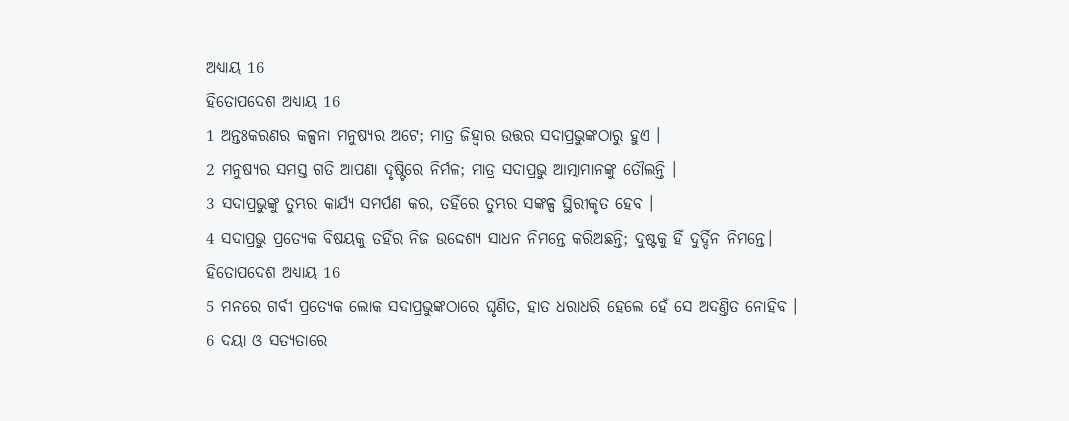ଅଧ୍ୟାୟ 16
ହିତୋପଦେଶ ଅଧ୍ୟାୟ 16
1 ଅନ୍ତଃକରଣର କଳ୍ପନା ମନୁଷ୍ୟର ଅଟେ; ମାତ୍ର ଜିହ୍ଵାର ଉତ୍ତର ସଦାପ୍ରଭୁଙ୍କଠାରୁ ହୁଏ ।
2 ମନୁଷ୍ୟର ସମସ୍ତ ଗତି ଆପଣା ଦୃଷ୍ଟିରେ ନିର୍ମଳ; ମାତ୍ର ସଦାପ୍ରଭୁ ଆତ୍ମାମାନଙ୍କୁ ତୌଲନ୍ତି ।
3 ସଦାପ୍ରଭୁଙ୍କୁ ତୁମ୍ଭର କାର୍ଯ୍ୟ ସମର୍ପଣ କର, ତହିଁରେ ତୁମ୍ଭର ସଙ୍କଳ୍ପ ସ୍ଥିରୀକୃତ ହେବ ।
4 ସଦାପ୍ରଭୁ ପ୍ରତ୍ୟେକ ବିଷୟକୁ ତହିଁର ନିଜ ଉଦ୍ଦେଶ୍ୟ ସାଧନ ନିମନ୍ତେ କରିଅଛନ୍ତି; ଦୁଷ୍ଟକୁ ହିଁ ଦୁର୍ଦ୍ଦିନ ନିମନ୍ତେ।
ହିତୋପଦେଶ ଅଧ୍ୟାୟ 16
5 ମନରେ ଗର୍ବୀ ପ୍ରତ୍ୟେକ ଲୋକ ସଦାପ୍ରଭୁଙ୍କଠାରେ ଘୃଣିତ, ହାତ ଧରାଧରି ହେଲେ ହେଁ ସେ ଅଦଣ୍ତିତ ନୋହିବ ।
6 ଦୟା ଓ ସତ୍ୟତାରେ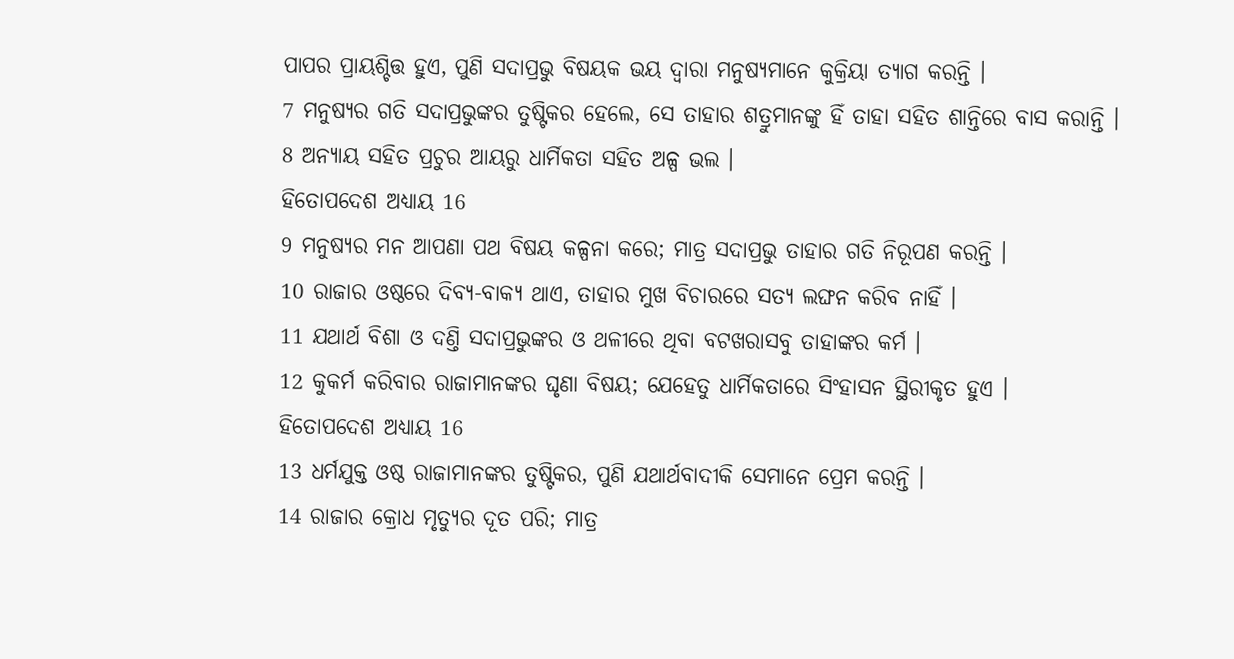ପାପର ପ୍ରାୟଶ୍ଚିତ୍ତ ହୁଏ, ପୁଣି ସଦାପ୍ରଭୁ ବିଷୟକ ଭୟ ଦ୍ଵାରା ମନୁଷ୍ୟମାନେ କୁକ୍ରିୟା ତ୍ୟାଗ କରନ୍ତି ।
7 ମନୁଷ୍ୟର ଗତି ସଦାପ୍ରଭୁଙ୍କର ତୁଷ୍ଟିକର ହେଲେ, ସେ ତାହାର ଶତ୍ରୁମାନଙ୍କୁ ହିଁ ତାହା ସହିତ ଶାନ୍ତିରେ ବାସ କରାନ୍ତି ।
8 ଅନ୍ୟାୟ ସହିତ ପ୍ରଚୁର ଆୟରୁ ଧାର୍ମିକତା ସହିତ ଅଳ୍ପ ଭଲ ।
ହିତୋପଦେଶ ଅଧ୍ୟାୟ 16
9 ମନୁଷ୍ୟର ମନ ଆପଣା ପଥ ବିଷୟ କଳ୍ପନା କରେ; ମାତ୍ର ସଦାପ୍ରଭୁ ତାହାର ଗତି ନିରୂପଣ କରନ୍ତି ।
10 ରାଜାର ଓଷ୍ଠରେ ଦିବ୍ୟ-ବାକ୍ୟ ଥାଏ, ତାହାର ମୁଖ ବିଚାରରେ ସତ୍ୟ ଲଙ୍ଘନ କରିବ ନାହିଁ ।
11 ଯଥାର୍ଥ ବିଶା ଓ ଦଣ୍ତି ସଦାପ୍ରଭୁଙ୍କର ଓ ଥଳୀରେ ଥିବା ବଟଖରାସବୁ ତାହାଙ୍କର କର୍ମ ।
12 କୁକର୍ମ କରିବାର ରାଜାମାନଙ୍କର ଘୃଣା ବିଷୟ; ଯେହେତୁ ଧାର୍ମିକତାରେ ସିଂହାସନ ସ୍ଥିରୀକୃତ ହୁଏ ।
ହିତୋପଦେଶ ଅଧ୍ୟାୟ 16
13 ଧର୍ମଯୁକ୍ତ ଓଷ୍ଠ ରାଜାମାନଙ୍କର ତୁଷ୍ଟିକର, ପୁଣି ଯଥାର୍ଥବାଦୀକି ସେମାନେ ପ୍ରେମ କରନ୍ତି ।
14 ରାଜାର କ୍ରୋଧ ମୃତ୍ୟୁର ଦୂତ ପରି; ମାତ୍ର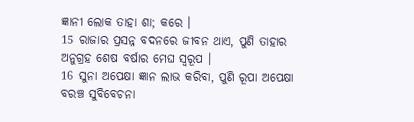ଜ୍ଞାନୀ ଲୋକ ତାହା ଶା; କରେ ।
15 ରାଜାର ପ୍ରସନ୍ନ ବଦନରେ ଜୀବନ ଥାଏ, ପୁଣି ତାହାର ଅନୁଗ୍ରହ ଶେଷ ବର୍ଷାର ମେଘ ସ୍ଵରୂପ ।
16 ସୁନା ଅପେକ୍ଷା ଜ୍ଞାନ ଲାଭ କରିବା, ପୁଣି ରୂପା ଅପେକ୍ଷା ବରଞ୍ଚ ସୁବିବେଚନା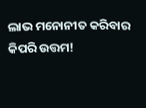ଲାଭ ମନୋନୀତ କରିବାର କିପରି ଉତ୍ତମ!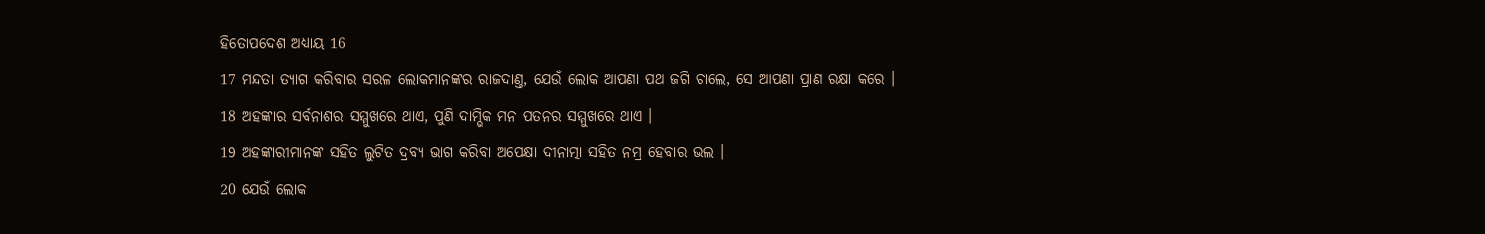ହିତୋପଦେଶ ଅଧ୍ୟାୟ 16
17 ମନ୍ଦତା ତ୍ୟାଗ କରିବାର ସରଳ ଲୋକମାନଙ୍କର ରାଜଦାଣ୍ତ, ଯେଉଁ ଲୋକ ଆପଣା ପଥ ଜଗି ଚାଲେ, ସେ ଆପଣା ପ୍ରାଣ ରକ୍ଷା କରେ ।
18 ଅହଙ୍କାର ସର୍ବନାଶର ସମ୍ମୁଖରେ ଥାଏ, ପୁଣି ଦାମ୍ଭିକ ମନ ପତନର ସମ୍ମୁଖରେ ଥାଏ ।
19 ଅହଙ୍କାରୀମାନଙ୍କ ସହିତ ଲୁଟିତ ଦ୍ରବ୍ୟ ଭାଗ କରିବା ଅପେକ୍ଷା ଦୀନାତ୍ମା ସହିତ ନମ୍ର ହେବାର ଭଲ ।
20 ଯେଉଁ ଲୋକ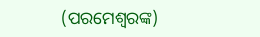(ପରମେଶ୍ଵରଙ୍କ)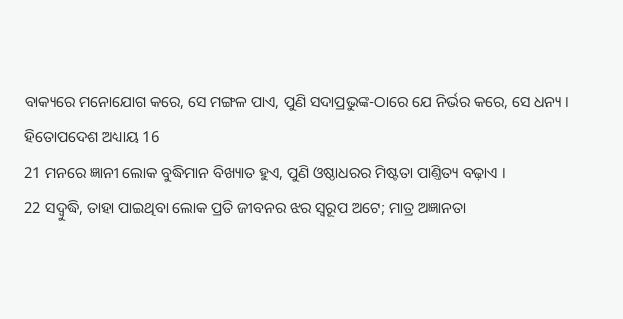ବାକ୍ୟରେ ମନୋଯୋଗ କରେ, ସେ ମଙ୍ଗଳ ପାଏ, ପୁଣି ସଦାପ୍ରଭୁଙ୍କ-ଠାରେ ଯେ ନିର୍ଭର କରେ, ସେ ଧନ୍ୟ ।
ହିତୋପଦେଶ ଅଧ୍ୟାୟ 16
21 ମନରେ ଜ୍ଞାନୀ ଲୋକ ବୁଦ୍ଧିମାନ ବିଖ୍ୟାତ ହୁଏ, ପୁଣି ଓଷ୍ଠାଧରର ମିଷ୍ଟତା ପାଣ୍ତିତ୍ୟ ବଢ଼ାଏ ।
22 ସଦ୍ବୁଦ୍ଧି, ତାହା ପାଇଥିବା ଲୋକ ପ୍ରତି ଜୀବନର ଝର ସ୍ଵରୂପ ଅଟେ; ମାତ୍ର ଅଜ୍ଞାନତା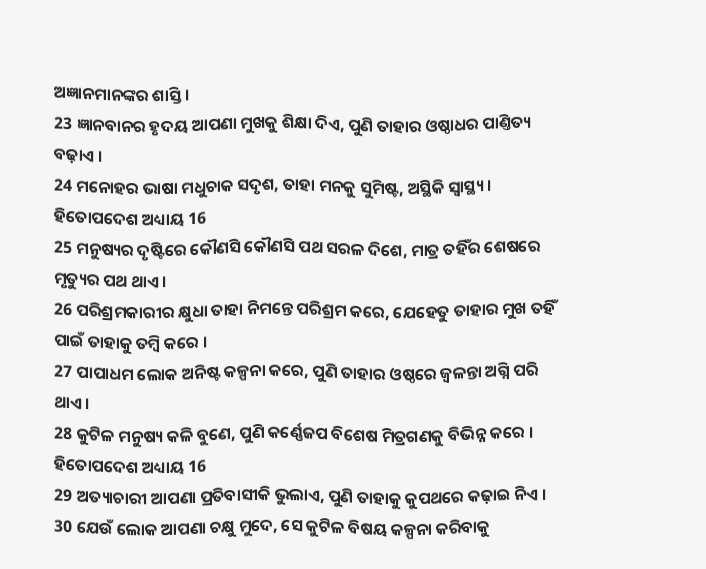ଅଜ୍ଞାନମାନଙ୍କର ଶାସ୍ତି ।
23 ଜ୍ଞାନବାନର ହୃଦୟ ଆପଣା ମୁଖକୁ ଶିକ୍ଷା ଦିଏ, ପୁଣି ତାହାର ଓଷ୍ଠାଧର ପାଣ୍ତିତ୍ୟ ବଢ଼ାଏ ।
24 ମନୋହର ଭାଷା ମଧୁଚାକ ସଦୃଶ, ତାହା ମନକୁ ସୁମିଷ୍ଟ, ଅସ୍ଥିକି ସ୍ଵାସ୍ଥ୍ୟ ।
ହିତୋପଦେଶ ଅଧ୍ୟାୟ 16
25 ମନୁଷ୍ୟର ଦୃଷ୍ଟିରେ କୌଣସି କୌଣସି ପଥ ସରଳ ଦିଶେ, ମାତ୍ର ତହିଁର ଶେଷରେ ମୃତ୍ୟୁର ପଥ ଥାଏ ।
26 ପରିଶ୍ରମକାରୀର କ୍ଷୁଧା ତାହା ନିମନ୍ତେ ପରିଶ୍ରମ କରେ, ଯେହେତୁ ତାହାର ମୁଖ ତହିଁ ପାଇଁ ତାହାକୁ ତମ୍ଵି କରେ ।
27 ପାପାଧମ ଲୋକ ଅନିଷ୍ଟ କଳ୍ପନା କରେ, ପୁଣି ତାହାର ଓଷ୍ଠରେ ଜ୍ଵଳନ୍ତା ଅଗ୍ନି ପରି ଥାଏ ।
28 କୁଟିଳ ମନୁଷ୍ୟ କଳି ବୁଣେ, ପୁଣି କର୍ଣ୍ଣେଜପ ବିଶେଷ ମିତ୍ରଗଣକୁ ବିଭିନ୍ନ କରେ ।
ହିତୋପଦେଶ ଅଧ୍ୟାୟ 16
29 ଅତ୍ୟାଚାରୀ ଆପଣା ପ୍ରତିବାସୀକି ଭୁଲାଏ, ପୁଣି ତାହାକୁ କୁପଥରେ କଢ଼ାଇ ନିଏ ।
30 ଯେଉଁ ଲୋକ ଆପଣା ଚକ୍ଷୁ ମୁଦେ, ସେ କୁଟିଳ ବିଷୟ କଳ୍ପନା କରିବାକୁ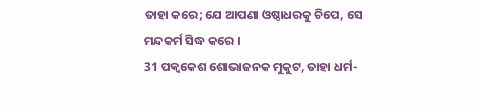ତାହା କରେ; ଯେ ଆପଣା ଓଷ୍ଠାଧରକୁ ଚିପେ, ସେ ମନ୍ଦକର୍ମ ସିଦ୍ଧ କରେ ।
31 ପକ୍ଵକେଶ ଶୋଭାଜନକ ମୁକୁଟ, ତାହା ଧର୍ମ-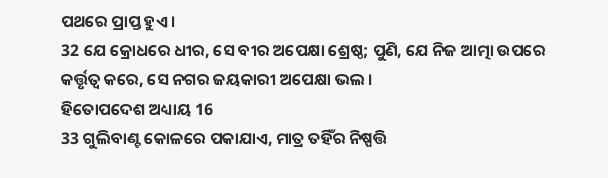ପଥରେ ପ୍ରାପ୍ତ ହୁଏ ।
32 ଯେ କ୍ରୋଧରେ ଧୀର, ସେ ବୀର ଅପେକ୍ଷା ଶ୍ରେଷ୍ଠ; ପୁଣି, ଯେ ନିଜ ଆତ୍ମା ଉପରେ କର୍ତ୍ତୃତ୍ଵ କରେ, ସେ ନଗର ଜୟକାରୀ ଅପେକ୍ଷା ଭଲ ।
ହିତୋପଦେଶ ଅଧ୍ୟାୟ 16
33 ଗୁଲିବାଣ୍ଟ କୋଳରେ ପକାଯାଏ, ମାତ୍ର ତହିଁର ନିଷ୍ପତ୍ତି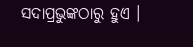ସଦାପ୍ରଭୁଙ୍କଠାରୁ ହୁଏ ।